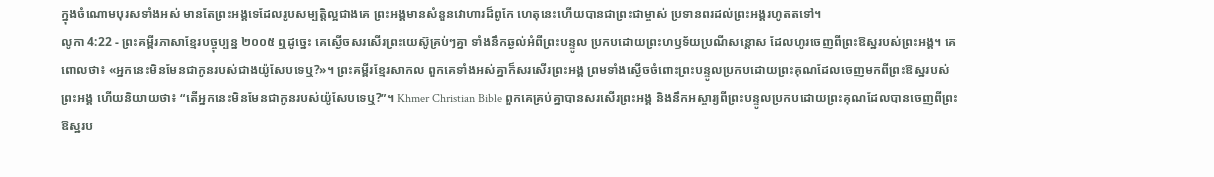ក្នុងចំណោមបុរសទាំងអស់ មានតែព្រះអង្គទេដែលរូបសម្បត្តិល្អជាងគេ ព្រះអង្គមានសំនួនវោហារដ៏ពូកែ ហេតុនេះហើយបានជាព្រះជាម្ចាស់ ប្រទានពរដល់ព្រះអង្គរហូតតទៅ។
លូកា 4:22 - ព្រះគម្ពីរភាសាខ្មែរបច្ចុប្បន្ន ២០០៥ ឮដូច្នេះ គេស្ងើចសរសើរព្រះយេស៊ូគ្រប់ៗគ្នា ទាំងនឹកឆ្ងល់អំពីព្រះបន្ទូល ប្រកបដោយព្រះហឫទ័យប្រណីសន្ដោស ដែលហូរចេញពីព្រះឱស្ឋរបស់ព្រះអង្គ។ គេពោលថា៖ «អ្នកនេះមិនមែនជាកូនរបស់ជាងយ៉ូសែបទេឬ?»។ ព្រះគម្ពីរខ្មែរសាកល ពួកគេទាំងអស់គ្នាក៏សរសើរព្រះអង្គ ព្រមទាំងស្ងើចចំពោះព្រះបន្ទូលប្រកបដោយព្រះគុណដែលចេញមកពីព្រះឱស្ឋរបស់ព្រះអង្គ ហើយនិយាយថា៖ “តើអ្នកនេះមិនមែនជាកូនរបស់យ៉ូសែបទេឬ?”។ Khmer Christian Bible ពួកគេគ្រប់គ្នាបានសរសើរព្រះអង្គ និងនឹកអស្ចារ្យពីព្រះបន្ទូលប្រកបដោយព្រះគុណដែលបានចេញពីព្រះឱស្ឋរប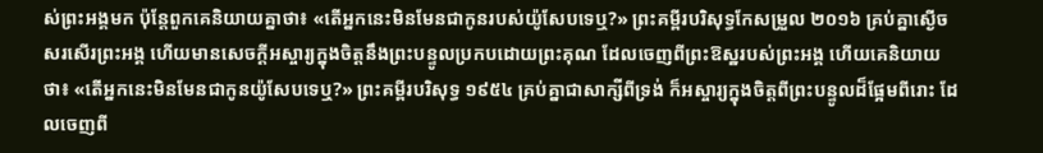ស់ព្រះអង្គមក ប៉ុន្ដែពួកគេនិយាយគ្នាថា៖ «តើអ្នកនេះមិនមែនជាកូនរបស់យ៉ូសែបទេឬ?» ព្រះគម្ពីរបរិសុទ្ធកែសម្រួល ២០១៦ គ្រប់គ្នាស្ងើចសរសើរព្រះអង្គ ហើយមានសេចក្ដីអស្ចារ្យក្នុងចិត្តនឹងព្រះបន្ទូលប្រកបដោយព្រះគុណ ដែលចេញពីព្រះឱស្ឋរបស់ព្រះអង្គ ហើយគេនិយាយថា៖ «តើអ្នកនេះមិនមែនជាកូនយ៉ូសែបទេឬ?» ព្រះគម្ពីរបរិសុទ្ធ ១៩៥៤ គ្រប់គ្នាជាសាក្សីពីទ្រង់ ក៏អស្ចារ្យក្នុងចិត្តពីព្រះបន្ទូលដ៏ផ្អែមពីរោះ ដែលចេញពី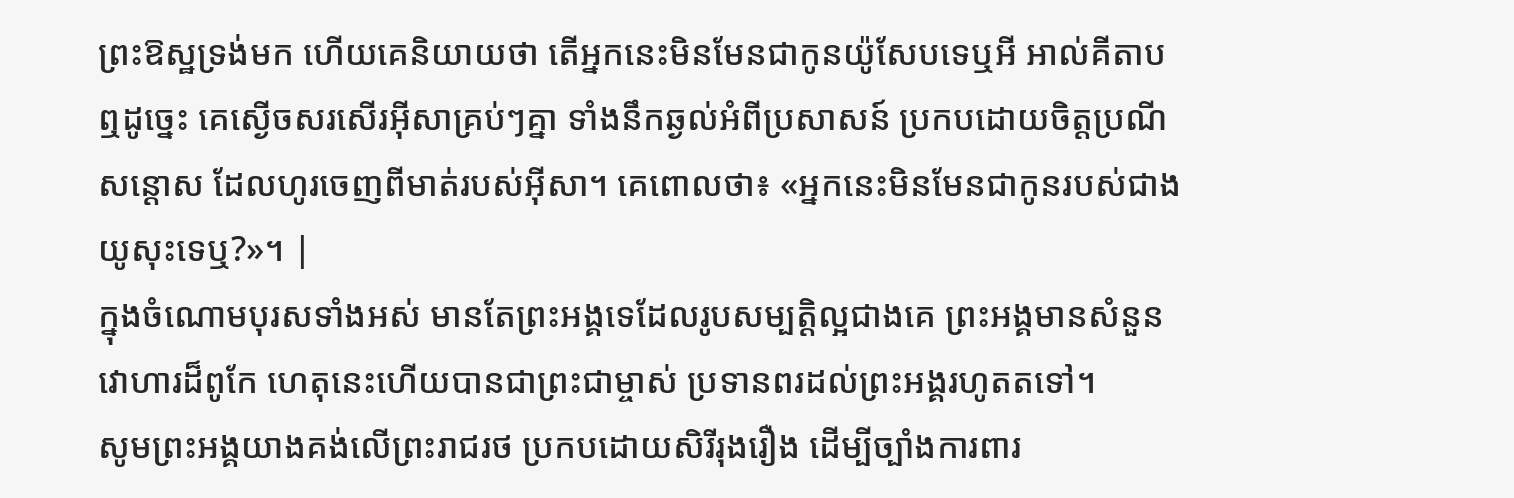ព្រះឱស្ឋទ្រង់មក ហើយគេនិយាយថា តើអ្នកនេះមិនមែនជាកូនយ៉ូសែបទេឬអី អាល់គីតាប ឮដូច្នេះ គេស្ងើចសរសើរអ៊ីសាគ្រប់ៗគ្នា ទាំងនឹកឆ្ងល់អំពីប្រសាសន៍ ប្រកបដោយចិត្តប្រណីសន្ដោស ដែលហូរចេញពីមាត់របស់អ៊ីសា។ គេពោលថា៖ «អ្នកនេះមិនមែនជាកូនរបស់ជាងយូសុះទេឬ?»។ |
ក្នុងចំណោមបុរសទាំងអស់ មានតែព្រះអង្គទេដែលរូបសម្បត្តិល្អជាងគេ ព្រះអង្គមានសំនួនវោហារដ៏ពូកែ ហេតុនេះហើយបានជាព្រះជាម្ចាស់ ប្រទានពរដល់ព្រះអង្គរហូតតទៅ។
សូមព្រះអង្គយាងគង់លើព្រះរាជរថ ប្រកបដោយសិរីរុងរឿង ដើម្បីច្បាំងការពារ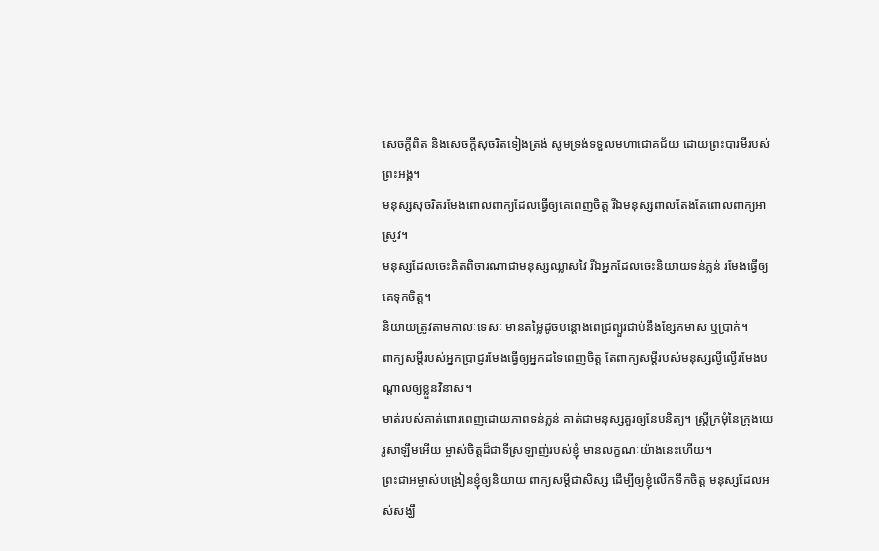សេចក្ដីពិត និងសេចក្ដីសុចរិតទៀងត្រង់ សូមទ្រង់ទទួលមហាជោគជ័យ ដោយព្រះបារមីរបស់ព្រះអង្គ។
មនុស្សសុចរិតរមែងពោលពាក្យដែលធ្វើឲ្យគេពេញចិត្ត រីឯមនុស្សពាលតែងតែពោលពាក្យអាស្រូវ។
មនុស្សដែលចេះគិតពិចារណាជាមនុស្សឈ្លាសវៃ រីឯអ្នកដែលចេះនិយាយទន់ភ្លន់ រមែងធ្វើឲ្យគេទុកចិត្ត។
និយាយត្រូវតាមកាលៈទេសៈ មានតម្លៃដូចបន្តោងពេជ្រព្យួរជាប់នឹងខ្សែកមាស ឬប្រាក់។
ពាក្យសម្ដីរបស់អ្នកប្រាជ្ញរមែងធ្វើឲ្យអ្នកដទៃពេញចិត្ត តែពាក្យសម្ដីរបស់មនុស្សល្ងីល្ងើរមែងបណ្ដាលឲ្យខ្លួនវិនាស។
មាត់របស់គាត់ពោរពេញដោយភាពទន់ភ្លន់ គាត់ជាមនុស្សគួរឲ្យនែបនិត្យ។ ស្ត្រីក្រមុំនៃក្រុងយេរូសាឡឹមអើយ ម្ចាស់ចិត្តដ៏ជាទីស្រឡាញ់របស់ខ្ញុំ មានលក្ខណៈយ៉ាងនេះហើយ។
ព្រះជាអម្ចាស់បង្រៀនខ្ញុំឲ្យនិយាយ ពាក្យសម្ដីជាសិស្ស ដើម្បីឲ្យខ្ញុំលើកទឹកចិត្ត មនុស្សដែលអស់សង្ឃឹ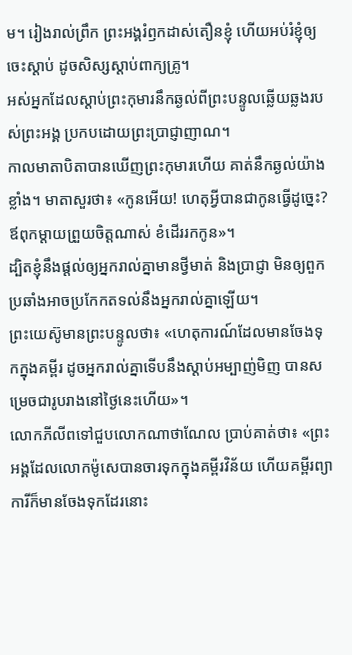ម។ រៀងរាល់ព្រឹក ព្រះអង្គរំឭកដាស់តឿនខ្ញុំ ហើយអប់រំខ្ញុំឲ្យចេះស្ដាប់ ដូចសិស្សស្ដាប់ពាក្យគ្រូ។
អស់អ្នកដែលស្ដាប់ព្រះកុមារនឹកឆ្ងល់ពីព្រះបន្ទូលឆ្លើយឆ្លងរបស់ព្រះអង្គ ប្រកបដោយព្រះប្រាជ្ញាញាណ។
កាលមាតាបិតាបានឃើញព្រះកុមារហើយ គាត់នឹកឆ្ងល់យ៉ាងខ្លាំង។ មាតាសួរថា៖ «កូនអើយ! ហេតុអ្វីបានជាកូនធ្វើដូច្នេះ? ឪពុកម្ដាយព្រួយចិត្តណាស់ ខំដើររកកូន»។
ដ្បិតខ្ញុំនឹងផ្ដល់ឲ្យអ្នករាល់គ្នាមានថ្វីមាត់ និងប្រាជ្ញា មិនឲ្យពួកប្រឆាំងអាចប្រកែកតទល់នឹងអ្នករាល់គ្នាឡើយ។
ព្រះយេស៊ូមានព្រះបន្ទូលថា៖ «ហេតុការណ៍ដែលមានចែងទុកក្នុងគម្ពីរ ដូចអ្នករាល់គ្នាទើបនឹងស្ដាប់អម្បាញ់មិញ បានសម្រេចជារូបរាងនៅថ្ងៃនេះហើយ»។
លោកភីលីពទៅជួបលោកណាថាណែល ប្រាប់គាត់ថា៖ «ព្រះអង្គដែលលោកម៉ូសេបានចារទុកក្នុងគម្ពីរវិន័យ ហើយគម្ពីរព្យាការីក៏មានចែងទុកដែរនោះ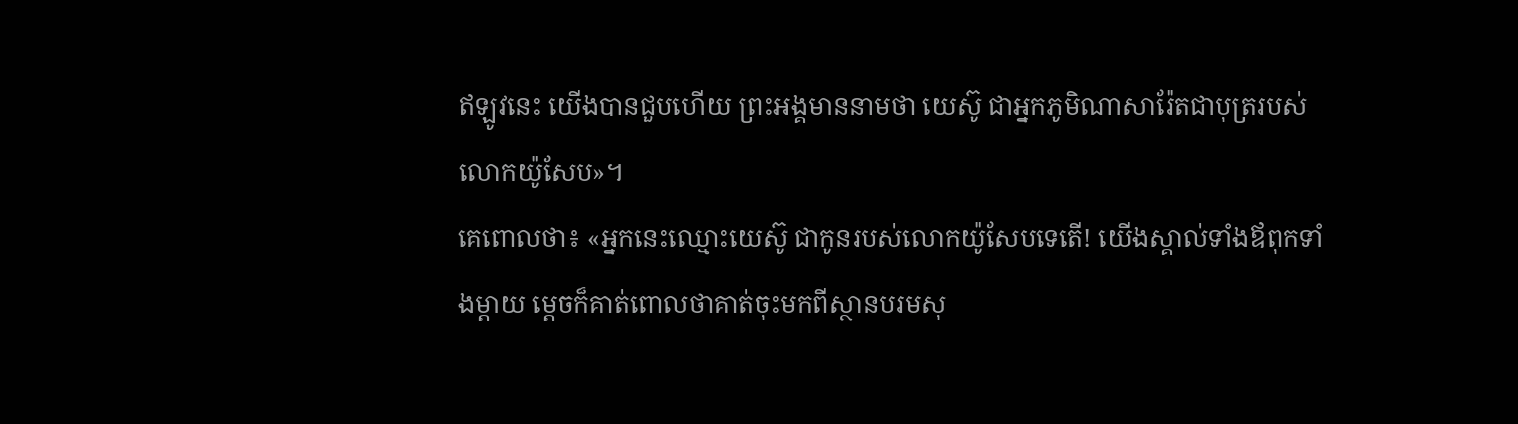ឥឡូវនេះ យើងបានជួបហើយ ព្រះអង្គមាននាមថា យេស៊ូ ជាអ្នកភូមិណាសារ៉ែតជាបុត្ររបស់លោកយ៉ូសែប»។
គេពោលថា៖ «អ្នកនេះឈ្មោះយេស៊ូ ជាកូនរបស់លោកយ៉ូសែបទេតើ! យើងស្គាល់ទាំងឪពុកទាំងម្ដាយ ម្ដេចក៏គាត់ពោលថាគាត់ចុះមកពីស្ថានបរមសុ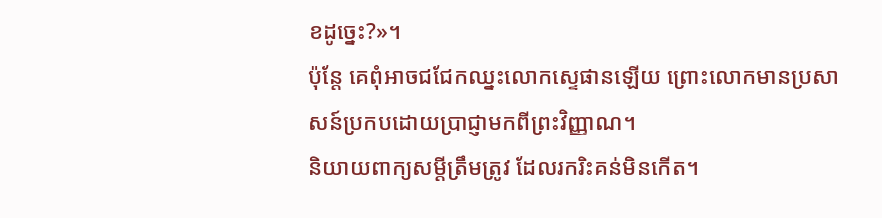ខដូច្នេះ?»។
ប៉ុន្តែ គេពុំអាចជជែកឈ្នះលោកស្ទេផានឡើយ ព្រោះលោកមានប្រសាសន៍ប្រកបដោយប្រាជ្ញាមកពីព្រះវិញ្ញាណ។
និយាយពាក្យសម្ដីត្រឹមត្រូវ ដែលរករិះគន់មិនកើត។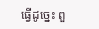ធ្វើដូច្នេះ ពួ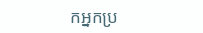កអ្នកប្រ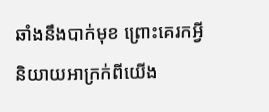ឆាំងនឹងបាក់មុខ ព្រោះគេរកអ្វីនិយាយអាក្រក់ពីយើង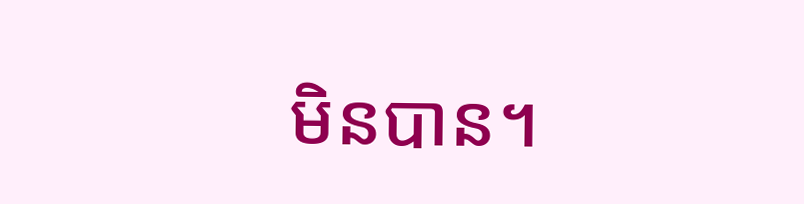មិនបាន។